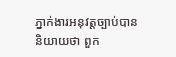ភ្នាក់ងារអនុវត្ដច្បាប់បាននិយាយថា ពួក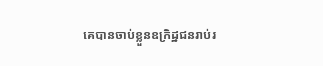គេបានចាប់ខ្លួនឧក្រិដ្ឋជនរាប់រ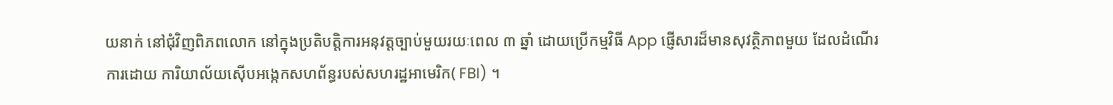យនាក់ នៅជុំវិញពិភពលោក នៅក្នុងប្រតិបត្ដិការអនុវត្ដច្បាប់មួយរយៈពេល ៣ ឆ្នាំ ដោយប្រើកម្មវិធី App ផ្ញើសារដ៏មានសុវត្ថិភាពមួយ ដែលដំណើរការដោយ ការិយាល័យស៊ើបអង្កេកសហព័ន្ធរបស់សហរដ្ឋអាមេរិក( FBI) ។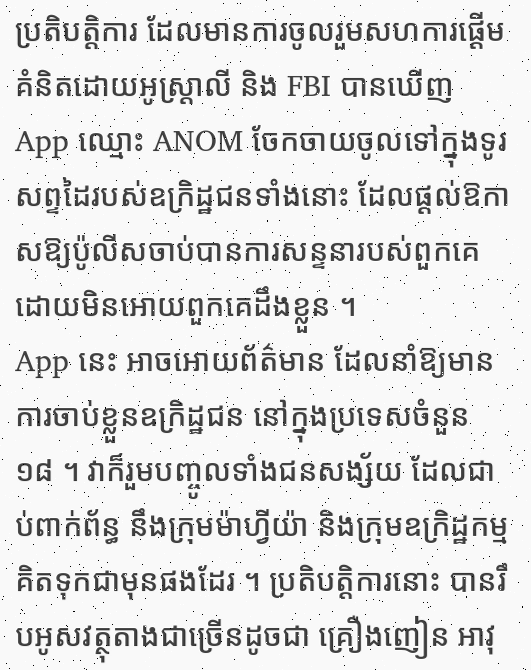ប្រតិបត្ដិការ ដែលមានការចូលរួមសហការផ្ដើមគំនិតដោយអូស្រ្ដាលី និង FBI បានឃើញ App ឈ្មោះ ANOM ចែកចាយចូលទៅក្នុងទូរសព្ទដៃរបស់ឧក្រិដ្ឋជនទាំងនោះ ដែលផ្ដល់ឱកាសឱ្យប៉ូលីសចាប់បានការសន្ទនារបស់ពួកគេ ដោយមិនអោយពួកគេដឹងខ្លួន ។
App នេះ អាចអោយព័ត៌មាន ដែលនាំឱ្យមានការចាប់ខ្លួនឧក្រិដ្ឋជន នៅក្នុងប្រទេសចំនួន ១៨ ។ វាក៏រួមបញ្ចូលទាំងជនសង្ស័យ ដែលជាប់ពាក់ព័ន្ធ នឹងក្រុមម៉ាហ្វីយ៉ា និងក្រុមឧក្រិដ្ឋកម្មគិតទុកជាមុនផងដែរ ។ ប្រតិបត្ដិការនោះ បានរឹបអូសវត្ថុតាងជាច្រើនដូចជា គ្រឿងញៀន អាវុ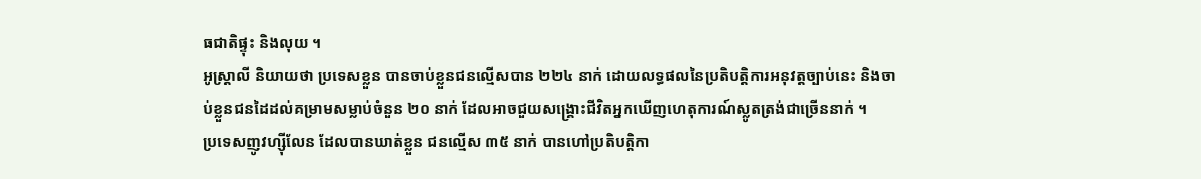ធជាតិផ្ទុះ និងលុយ ។
អូស្រ្ដាលី និយាយថា ប្រទេសខ្លួន បានចាប់ខ្លួនជនល្មើសបាន ២២៤ នាក់ ដោយលទ្ធផលនៃប្រតិបត្ដិការអនុវត្ដច្បាប់នេះ និងចាប់ខ្លួនជនដៃដល់គម្រាមសម្លាប់ចំនួន ២០ នាក់ ដែលអាចជួយសង្រ្គោះជីវិតអ្នកឃើញហេតុការណ៍ស្លូតត្រង់ជាច្រើននាក់ ។
ប្រទេសញូវហ្ស៊ីលែន ដែលបានឃាត់ខ្លួន ជនល្មើស ៣៥ នាក់ បានហៅប្រតិបត្ដិកា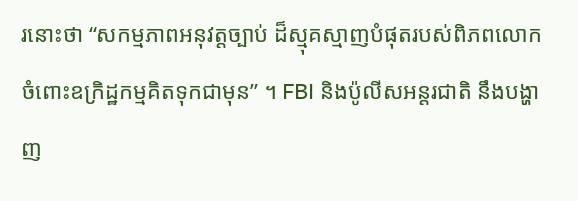រនោះថា “សកម្មភាពអនុវត្ដច្បាប់ ដ៏ស្មុគស្មាញបំផុតរបស់ពិភពលោកចំពោះឧក្រិដ្ឋកម្មគិតទុកជាមុន” ។ FBI និងប៉ូលីសអន្ដរជាតិ នឹងបង្ហាញ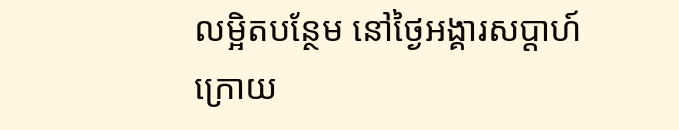លម្អិតបន្ថែម នៅថ្ងៃអង្គារសប្ដាហ៍ក្រោយ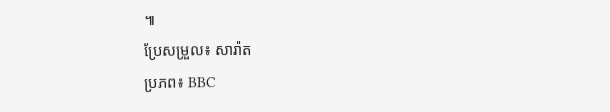៕
ប្រែសម្រួល៖ សារ៉ាត
ប្រភព៖ BBC